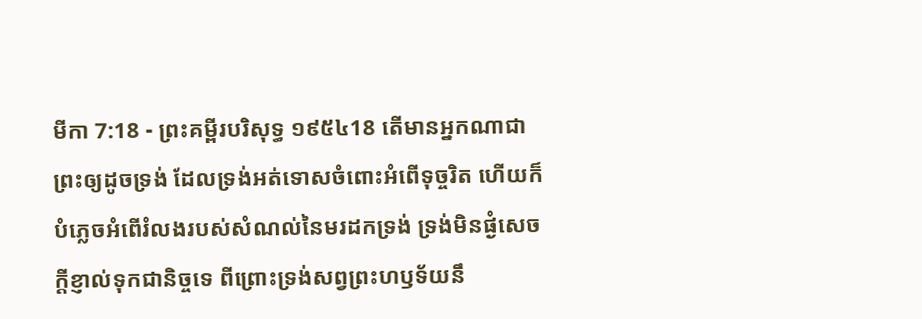មីកា 7:18 - ព្រះគម្ពីរបរិសុទ្ធ ១៩៥៤18 តើមានអ្នកណាជាព្រះឲ្យដូចទ្រង់ ដែលទ្រង់អត់ទោសចំពោះអំពើទុច្ចរិត ហើយក៏បំភ្លេចអំពើរំលងរបស់សំណល់នៃមរដកទ្រង់ ទ្រង់មិនផ្ងំសេចក្ដីខ្ញាល់ទុកជានិច្ចទេ ពីព្រោះទ្រង់សព្វព្រះហឫទ័យនឹ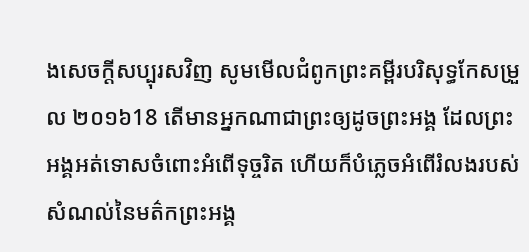ងសេចក្ដីសប្បុរសវិញ សូមមើលជំពូកព្រះគម្ពីរបរិសុទ្ធកែសម្រួល ២០១៦18 តើមានអ្នកណាជាព្រះឲ្យដូចព្រះអង្គ ដែលព្រះអង្គអត់ទោសចំពោះអំពើទុច្ចរិត ហើយក៏បំភ្លេចអំពើរំលងរបស់សំណល់នៃមត៌កព្រះអង្គ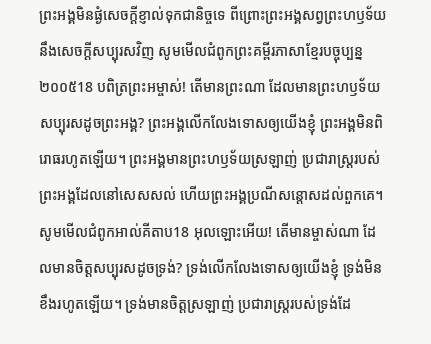ព្រះអង្គមិនផ្ងំសេចក្ដីខ្ញាល់ទុកជានិច្ចទេ ពីព្រោះព្រះអង្គសព្វព្រះហឫទ័យនឹងសេចក្ដីសប្បុរសវិញ សូមមើលជំពូកព្រះគម្ពីរភាសាខ្មែរបច្ចុប្បន្ន ២០០៥18 បពិត្រព្រះអម្ចាស់! តើមានព្រះណា ដែលមានព្រះហឫទ័យសប្បុរសដូចព្រះអង្គ? ព្រះអង្គលើកលែងទោសឲ្យយើងខ្ញុំ ព្រះអង្គមិនពិរោធរហូតឡើយ។ ព្រះអង្គមានព្រះហឫទ័យស្រឡាញ់ ប្រជារាស្ត្ររបស់ព្រះអង្គដែលនៅសេសសល់ ហើយព្រះអង្គប្រណីសន្ដោសដល់ពួកគេ។ សូមមើលជំពូកអាល់គីតាប18 អុលឡោះអើយ! តើមានម្ចាស់ណា ដែលមានចិត្តសប្បុរសដូចទ្រង់? ទ្រង់លើកលែងទោសឲ្យយើងខ្ញុំ ទ្រង់មិនខឹងរហូតឡើយ។ ទ្រង់មានចិត្តស្រឡាញ់ ប្រជារាស្ត្ររបស់ទ្រង់ដែ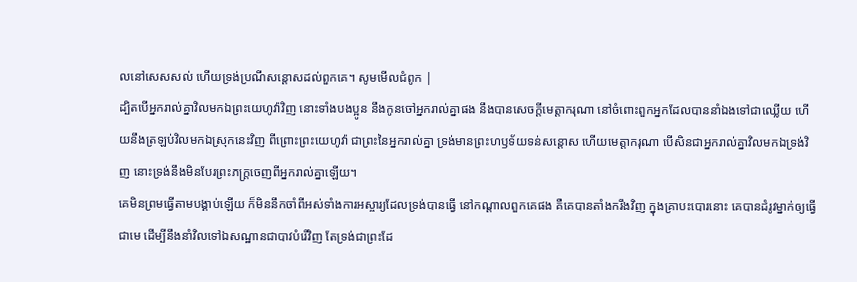លនៅសេសសល់ ហើយទ្រង់ប្រណីសន្ដោសដល់ពួកគេ។ សូមមើលជំពូក |
ដ្បិតបើអ្នករាល់គ្នាវិលមកឯព្រះយេហូវ៉ាវិញ នោះទាំងបងប្អូន នឹងកូនចៅអ្នករាល់គ្នាផង នឹងបានសេចក្ដីមេត្តាករុណា នៅចំពោះពួកអ្នកដែលបាននាំឯងទៅជាឈ្លើយ ហើយនឹងត្រឡប់វិលមកឯស្រុកនេះវិញ ពីព្រោះព្រះយេហូវ៉ា ជាព្រះនៃអ្នករាល់គ្នា ទ្រង់មានព្រះហឫទ័យទន់សន្តោស ហើយមេត្តាករុណា បើសិនជាអ្នករាល់គ្នាវិលមកឯទ្រង់វិញ នោះទ្រង់នឹងមិនបែរព្រះភក្ត្រចេញពីអ្នករាល់គ្នាឡើយ។
គេមិនព្រមធ្វើតាមបង្គាប់ឡើយ ក៏មិននឹកចាំពីអស់ទាំងការអស្ចារ្យដែលទ្រង់បានធ្វើ នៅកណ្តាលពួកគេផង គឺគេបានតាំងករឹងវិញ ក្នុងគ្រាបះបោរនោះ គេបានដំរូវម្នាក់ឲ្យធ្វើជាមេ ដើម្បីនឹងនាំវិលទៅឯសណ្ឋានជាបាវបំរើវិញ តែទ្រង់ជាព្រះដែ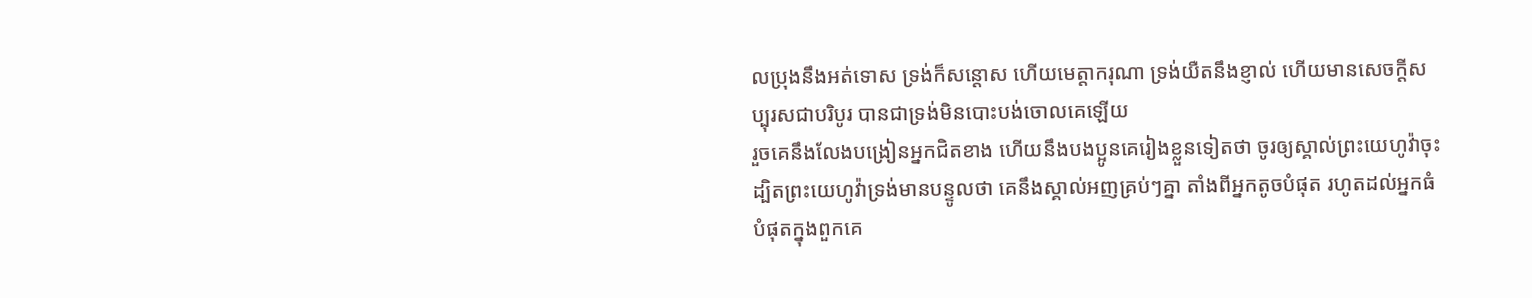លប្រុងនឹងអត់ទោស ទ្រង់ក៏សន្តោស ហើយមេត្តាករុណា ទ្រង់យឺតនឹងខ្ញាល់ ហើយមានសេចក្ដីសប្បុរសជាបរិបូរ បានជាទ្រង់មិនបោះបង់ចោលគេឡើយ
រួចគេនឹងលែងបង្រៀនអ្នកជិតខាង ហើយនឹងបងប្អូនគេរៀងខ្លួនទៀតថា ចូរឲ្យស្គាល់ព្រះយេហូវ៉ាចុះ ដ្បិតព្រះយេហូវ៉ាទ្រង់មានបន្ទូលថា គេនឹងស្គាល់អញគ្រប់ៗគ្នា តាំងពីអ្នកតូចបំផុត រហូតដល់អ្នកធំបំផុតក្នុងពួកគេ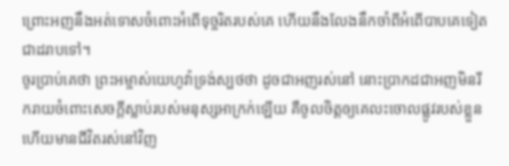ព្រោះអញនឹងអត់ទោសចំពោះអំពើទុច្ចរិតរបស់គេ ហើយនឹងលែងនឹកចាំពីអំពើបាបគេទៀតជាដរាបទៅ។
ចូរប្រាប់គេថា ព្រះអម្ចាស់យេហូវ៉ាទ្រង់ស្បថថា ដូចជាអញរស់នៅ នោះប្រាកដជាអញមិនរីករាយចំពោះសេចក្ដីស្លាប់របស់មនុស្សអាក្រក់ឡើយ គឺចូលចិត្តឲ្យគេលះចោលផ្លូវរបស់ខ្លួន ហើយមានជីវិតរស់នៅវិញ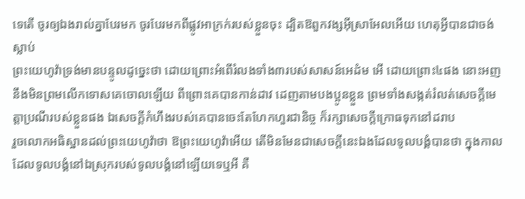ទេតើ ចូរឲ្យឯងរាល់គ្នាបែរមក ចូរបែរមកពីផ្លូវអាក្រក់របស់ខ្លួនចុះ ដ្បិតឱពួកវង្សអ៊ីស្រាអែលអើយ ហេតុអ្វីបានជាចង់ស្លាប់
ព្រះយេហូវ៉ាទ្រង់មានបន្ទូលដូច្នេះថា ដោយព្រោះអំពើរំលងទាំង៣របស់សាសន៍អេដំម អើ ដោយព្រោះ៤ផង នោះអញនឹងមិនព្រមលើកទោសគេចោលឡើយ ពីព្រោះគេបានកាន់ដាវ ដេញតាមបងប្អូនខ្លួន ព្រមទាំងសង្កត់រំលត់សេចក្ដីមេត្តាប្រណីរបស់ខ្លួនផង ឯសេចក្ដីកំហឹងរបស់គេបានចេះតែហែកហួរជានិច្ច ក៏រក្សាសេចក្ដីក្រោធទុកនៅដរាប
រួចលោកអធិស្ឋានដល់ព្រះយេហូវ៉ាថា ឱព្រះយេហូវ៉ាអើយ តើមិនមែនជាសេចក្ដីនេះឯងដែលទូលបង្គំបានថា ក្នុងកាលដែលទូលបង្គំនៅឯស្រុករបស់ទូលបង្គំនៅឡើយទេឬអី គឺ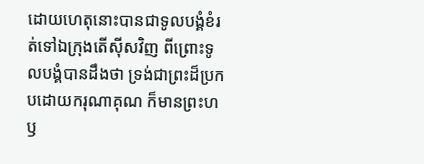ដោយហេតុនោះបានជាទូលបង្គំខំរត់ទៅឯក្រុងតើស៊ីសវិញ ពីព្រោះទូលបង្គំបានដឹងថា ទ្រង់ជាព្រះដ៏ប្រកបដោយករុណាគុណ ក៏មានព្រះហឫ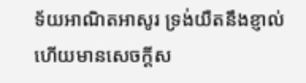ទ័យអាណិតអាសូរ ទ្រង់យឺតនឹងខ្ញាល់ ហើយមានសេចក្ដីស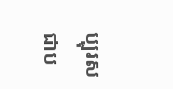ប្បុរសជាប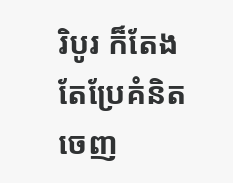រិបូរ ក៏តែងតែប្រែគំនិតចេញ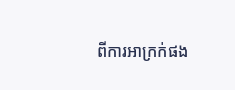ពីការអាក្រក់ផង